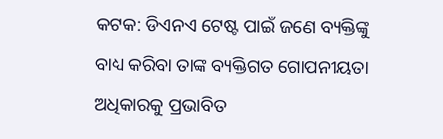କଟକ: ଡିଏନଏ ଟେଷ୍ଟ ପାଇଁ ଜଣେ ବ୍ୟକ୍ତିଙ୍କୁ ବାଧ୍ୟ କରିବା ତାଙ୍କ ବ୍ୟକ୍ତିଗତ ଗୋପନୀୟତା ଅଧିକାରକୁ ପ୍ରଭାବିତ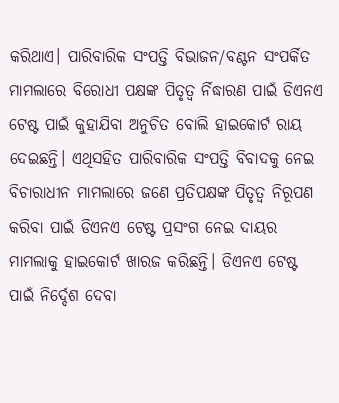କରିଥାଏ। ପାରିବାରିକ ସଂପତ୍ତି ବିଭାଜନ/ବଣ୍ଟନ ସଂପର୍କିତ ମାମଲାରେ ବିରୋଧୀ ପକ୍ଷଙ୍କ ପିତୃତ୍ୱ ର୍ନିଦ୍ଧାରଣ ପାଇଁ ଡିଏନଏ ଟେଷ୍ଟ ପାଇଁ କୁହାଯିବା ଅନୁଚିତ ବୋଲି ହାଇକୋର୍ଟ ରାୟ ଦେଇଛନ୍ତି। ଏଥିସହିତ ପାରିବାରିକ ସଂପତ୍ତି ବିବାଦକୁ ନେଇ ବିଚାରାଧୀନ ମାମଲାରେ ଜଣେ ପ୍ରତିପକ୍ଷଙ୍କ ପିତୃତ୍ୱ ନିରୂପଣ କରିବା ପାଇଁ ଡିଏନଏ ଟେଷ୍ଟ ପ୍ରସଂଗ ନେଇ ଦାୟର ମାମଲାକୁ ହାଇକୋର୍ଟ ଖାରଜ କରିଛନ୍ତି। ଡିଏନଏ ଟେଷ୍ଟ ପାଇଁ ନିର୍ଦ୍ଦେଶ ଦେବା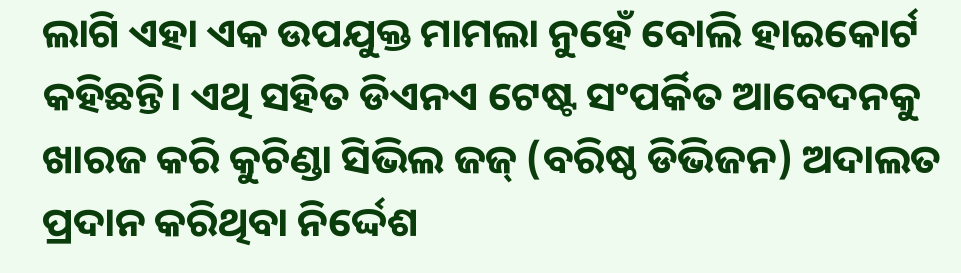ଲାଗି ଏହା ଏକ ଉପଯୁକ୍ତ ମାମଲା ନୁହେଁ ବୋଲି ହାଇକୋର୍ଟ କହିଛନ୍ତି। ଏଥି ସହିତ ଡିଏନଏ ଟେଷ୍ଟ ସଂପର୍କିତ ଆବେଦନକୁ ଖାରଜ କରି କୁଚିଣ୍ଡା ସିଭିଲ ଜଜ୍ (ବରିଷ୍ଠ ଡିଭିଜନ) ଅଦାଲତ ପ୍ରଦାନ କରିଥିବା ନିର୍ଦ୍ଦେଶ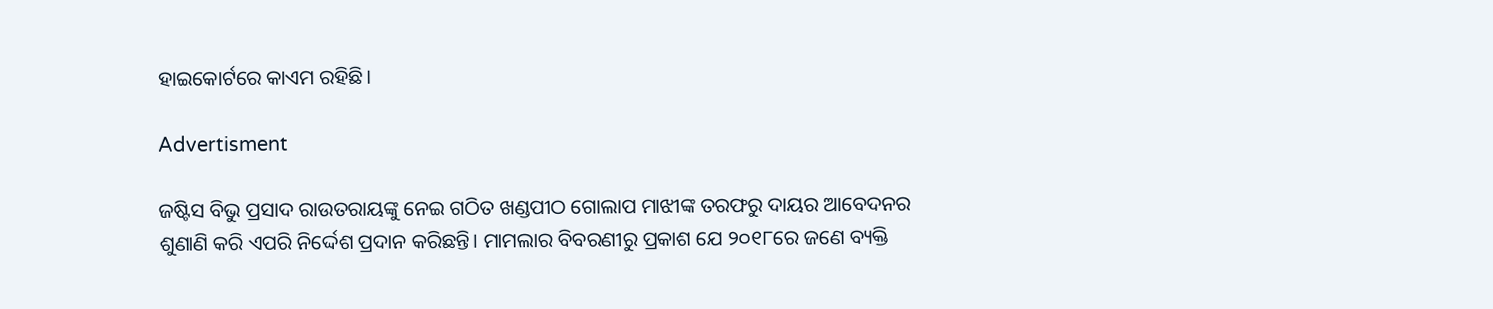ହାଇକୋର୍ଟରେ କାଏମ ରହିଛି।

Advertisment

ଜଷ୍ଟିସ ବିଭୁ ପ୍ରସାଦ ରାଉତରାୟଙ୍କୁ ନେଇ ଗଠିତ ଖଣ୍ଡପୀଠ ଗୋଲାପ ମାଝୀଙ୍କ ତରଫରୁ ଦାୟର ଆବେଦନର ଶୁଣାଣି କରି ଏପରି ନିର୍ଦ୍ଦେଶ ପ୍ରଦାନ କରିଛନ୍ତି। ମାମଲାର ବିବରଣୀରୁ ପ୍ରକାଶ ଯେ ୨୦୧୮ରେ ଜଣେ ବ୍ୟକ୍ତି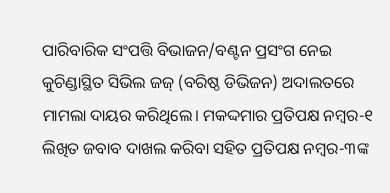ପାରିବାରିକ ସଂପତ୍ତି ବିଭାଜନ/ବଣ୍ଟନ ପ୍ରସଂଗ ନେଇ କୁଚିଣ୍ଡାସ୍ଥିତ ସିଭିଲ ଜଜ୍ (ବରିଷ୍ଠ ଡିଭିଜନ) ଅଦାଲତରେ ମାମଲା ଦାୟର କରିଥିଲେ। ମକଦ୍ଦମାର ପ୍ରତିପକ୍ଷ ନମ୍ବର-୧ ଲିଖିତ ଜବାବ ଦାଖଲ କରିବା ସହିତ ପ୍ରତିପକ୍ଷ ନମ୍ବର-୩ଙ୍କ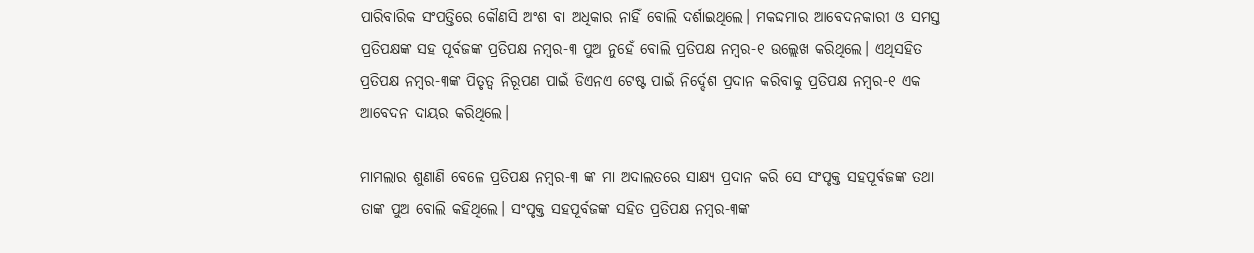ପାରିବାରିକ ସଂପତ୍ତିରେ କୌଣସି ଅଂଶ ବା ଅଧିକାର ନାହିଁ ବୋଲି ଦର୍ଶାଇଥିଲେ। ମକଦ୍ଦମାର ଆବେଦନକାରୀ ଓ ସମସ୍ତ ପ୍ରତିପକ୍ଷଙ୍କ ସହ ପୂର୍ବଜଙ୍କ ପ୍ରତିପକ୍ଷ ନମ୍ବର-୩ ପୁଅ ନୁହେଁ ବୋଲି ପ୍ରତିପକ୍ଷ ନମ୍ବର-୧ ଉଲ୍ଲେଖ କରିଥିଲେ। ଏଥିସହିତ ପ୍ରତିପକ୍ଷ ନମ୍ବର-୩ଙ୍କ ପିତୃତ୍ୱ ନିରୂପଣ ପାଇଁ ଡିଏନଏ ଟେଷ୍ଟ ପାଇଁ ନିର୍ଦ୍ଦେଶ ପ୍ରଦାନ କରିବାକୁ ପ୍ରତିପକ୍ଷ ନମ୍ବର-୧ ଏକ ଆବେଦନ ଦାୟର କରିଥିଲେ।

ମାମଲାର ଶୁଣାଣି ବେଳେ ପ୍ରତିପକ୍ଷ ନମ୍ବର-୩ ଙ୍କ ମା ଅଦାଲତରେ ସାକ୍ଷ୍ୟ ପ୍ରଦାନ କରି ସେ ସଂପୃକ୍ତ ସହପୂର୍ବଜଙ୍କ ତଥା ତାଙ୍କ ପୁଅ ବୋଲି କହିଥିଲେ। ସଂପୃକ୍ତ ସହପୂର୍ବଜଙ୍କ ସହିତ ପ୍ରତିପକ୍ଷ ନମ୍ବର-୩ଙ୍କ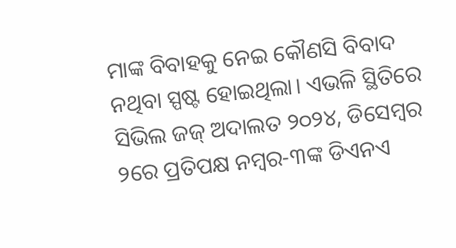ମାଙ୍କ ବିବାହକୁ ନେଇ କୌଣସି ବିବାଦ ନଥିବା ସ୍ପଷ୍ଟ ହୋଇଥିଲା। ଏଭଳି ସ୍ଥିତିରେ ସିଭିଲ ଜଜ୍ ଅଦାଲତ ୨୦୨୪, ଡିସେମ୍ବର ୨ରେ ପ୍ରତିପକ୍ଷ ନମ୍ବର-୩ଙ୍କ ଡିଏନଏ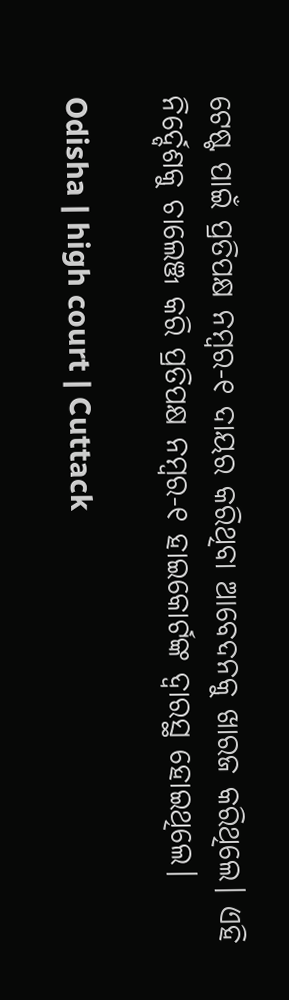ଟେଷ୍ଟ ପାଇଁ ପ୍ରତିପକ୍ଷ ନମ୍ବର-୧ ଦାୟର କରିଥିବା ଆବେଦନକୁ ଖାରଜ କରିଥିଲେ। ଏହି ନିର୍ଦ୍ଦେଶକୁ ଚାଲେଞ୍ଜ କରି ପ୍ରତିପକ୍ଷ ନମ୍ବର-୧ ହାଇକୋର୍ଟଙ୍କ ଦ୍ୱାରସ୍ଥ ହୋଇଥିଲେ।

Odisha | high court | Cuttack